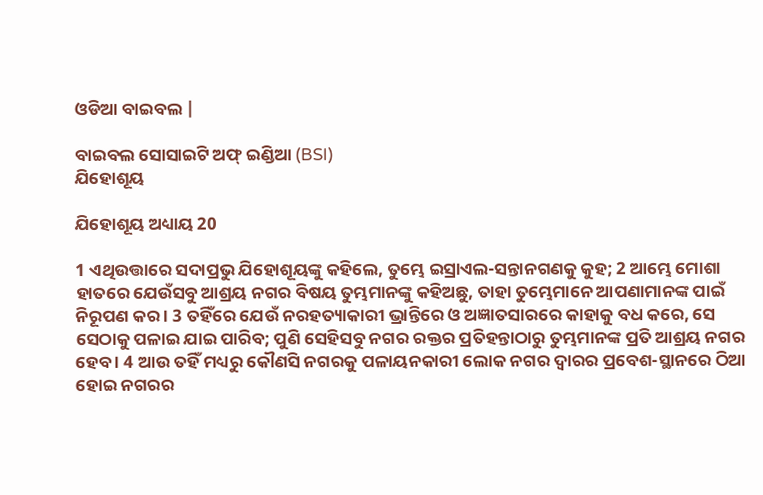ଓଡିଆ ବାଇବଲ |

ବାଇବଲ ସୋସାଇଟି ଅଫ୍ ଇଣ୍ଡିଆ (BSI)
ଯିହୋଶୂୟ

ଯିହୋଶୂୟ ଅଧ୍ୟାୟ 20

1 ଏଥିଉତ୍ତାରେ ସଦାପ୍ରଭୁ ଯିହୋଶୂୟଙ୍କୁ କହିଲେ, ତୁମ୍ଭେ ଇସ୍ରାଏଲ-ସନ୍ତାନଗଣକୁ କୁହ; 2 ଆମ୍ଭେ ମୋଶା ହାତରେ ଯେଉଁସବୁ ଆଶ୍ରୟ ନଗର ବିଷୟ ତୁମ୍ଭମାନଙ୍କୁ କହିଅଛୁ, ତାହା ତୁମ୍ଭେମାନେ ଆପଣାମାନଙ୍କ ପାଇଁ ନିରୂପଣ କର । 3 ତହିଁରେ ଯେଉଁ ନରହତ୍ୟାକାରୀ ଭ୍ରାନ୍ତିରେ ଓ ଅଜ୍ଞାତସାରରେ କାହାକୁ ବଧ କରେ, ସେ ସେଠାକୁ ପଳାଇ ଯାଇ ପାରିବ; ପୁଣି ସେହିସବୁ ନଗର ରକ୍ତର ପ୍ରତିହନ୍ତାଠାରୁ ତୁମ୍ଭମାନଙ୍କ ପ୍ରତି ଆଶ୍ରୟ ନଗର ହେବ । 4 ଆଉ ତହିଁ ମଧ୍ୟରୁ କୌଣସି ନଗରକୁ ପଳାୟନକାରୀ ଲୋକ ନଗର ଦ୍ଵାରର ପ୍ରବେଶ-ସ୍ଥାନରେ ଠିଆ ହୋଇ ନଗରର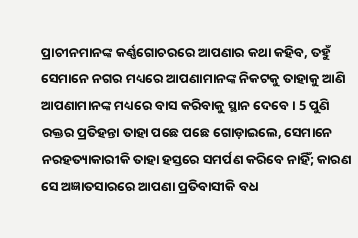ପ୍ରାଚୀନମାନଙ୍କ କର୍ଣ୍ଣଗୋଚରରେ ଆପଣାର କଥା କହିବ, ତହୁଁ ସେମାନେ ନଗର ମଧ୍ୟରେ ଆପଣାମାନଙ୍କ ନିକଟକୁ ତାହାକୁ ଆଣି ଆପଣାମାନଙ୍କ ମଧ୍ୟରେ ବାସ କରିବାକୁ ସ୍ଥାନ ଦେବେ । 5 ପୁଣି ରକ୍ତର ପ୍ରତିହନ୍ତା ତାହା ପଛେ ପଛେ ଗୋଡ଼ାଇଲେ, ସେମାନେ ନରହତ୍ୟାକାରୀକି ତାହା ହସ୍ତରେ ସମର୍ପଣ କରିବେ ନାହିଁ; କାରଣ ସେ ଅଜ୍ଞାତସାରରେ ଆପଣା ପ୍ରତିବାସୀକି ବଧ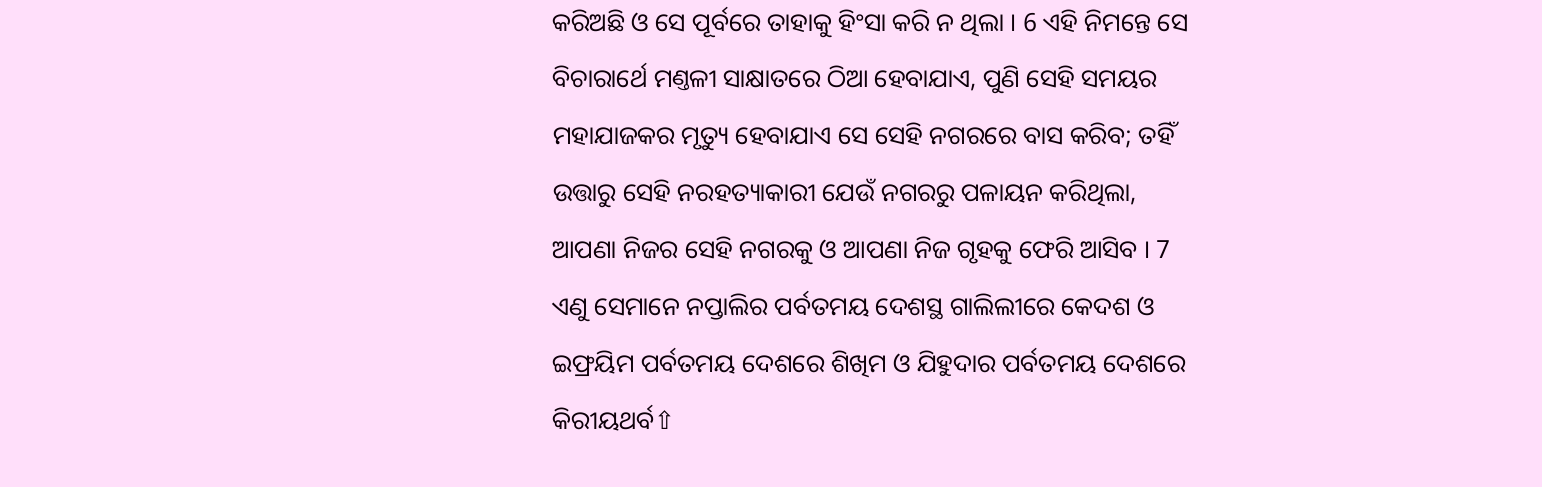କରିଅଛି ଓ ସେ ପୂର୍ବରେ ତାହାକୁ ହିଂସା କରି ନ ଥିଲା । 6 ଏହି ନିମନ୍ତେ ସେ ବିଚାରାର୍ଥେ ମଣ୍ତଳୀ ସାକ୍ଷାତରେ ଠିଆ ହେବାଯାଏ, ପୁଣି ସେହି ସମୟର ମହାଯାଜକର ମୃତ୍ୟୁ ହେବାଯାଏ ସେ ସେହି ନଗରରେ ବାସ କରିବ; ତହିଁ ଉତ୍ତାରୁ ସେହି ନରହତ୍ୟାକାରୀ ଯେଉଁ ନଗରରୁ ପଳାୟନ କରିଥିଲା, ଆପଣା ନିଜର ସେହି ନଗରକୁ ଓ ଆପଣା ନିଜ ଗୃହକୁ ଫେରି ଆସିବ । 7 ଏଣୁ ସେମାନେ ନପ୍ତାଲିର ପର୍ବତମୟ ଦେଶସ୍ଥ ଗାଲିଲୀରେ କେଦଶ ଓ ଇଫ୍ରୟିମ ପର୍ବତମୟ ଦେଶରେ ଶିଖିମ ଓ ଯିହୁଦାର ପର୍ବତମୟ ଦେଶରେ କିରୀୟଥର୍ବ⇧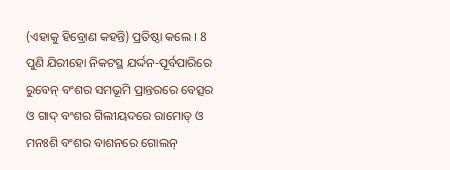(ଏହାକୁ ହିବ୍ରୋଣ କହନ୍ତି) ପ୍ରତିଷ୍ଠା କଲେ । 8 ପୁଣି ଯିରୀହୋ ନିକଟସ୍ଥ ଯର୍ଦ୍ଦନ-ପୂର୍ବପାରିରେ ରୁବେନ୍ ବଂଶର ସମଭୂମି ପ୍ରାନ୍ତରରେ ବେତ୍ସର ଓ ଗାଦ୍ ବଂଶର ଗିଲୀୟଦରେ ରାମୋତ୍ ଓ ମନଃଶି ବଂଶର ବାଶନରେ ଗୋଲନ୍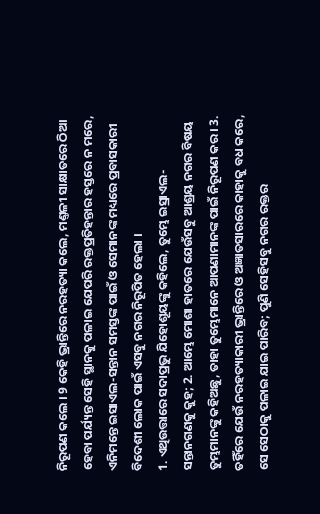ନିରୂପଣ କଲେ । 9 କେହି ଭ୍ରାନ୍ତିରେ ନରହତ୍ୟା କଲେ, ମଣ୍ତଳୀ ସାକ୍ଷାତରେ ଠିଆ ହେବା ପର୍ଯ୍ୟନ୍ତ ସେହି ସ୍ଥାନକୁ ପଳାଇ ଯେପରି ରକ୍ତପ୍ରତିହନ୍ତାର ହସ୍ତରେ ନ ମରେ, ଏନିମନ୍ତେ ଇସାଏଲ-ସନ୍ତାନ ସମସ୍ତଙ୍କ ପାଇଁ ଓ ସେମାନଙ୍କ ମଧ୍ୟରେ ପ୍ରବାସକାରୀ ବିଦେଶୀ ଲୋକ ପାଇଁ ଏସବୁ ନଗର ନିରୂପିତ ହେଲା ।
1. ଏଥିଉତ୍ତାରେ ସଦାପ୍ରଭୁ ଯିହୋଶୂୟଙ୍କୁ କହିଲେ, ତୁମ୍ଭେ ଇସ୍ରାଏଲ-ସନ୍ତାନଗଣକୁ କୁହ; 2. ଆମ୍ଭେ ମୋଶା ହାତରେ ଯେଉଁସବୁ ଆଶ୍ରୟ ନଗର ବିଷୟ ତୁମ୍ଭମାନଙ୍କୁ କହିଅଛୁ, ତାହା ତୁମ୍ଭେମାନେ ଆପଣାମାନଙ୍କ ପାଇଁ ନିରୂପଣ କର । 3. ତହିଁରେ ଯେଉଁ ନରହତ୍ୟାକାରୀ ଭ୍ରାନ୍ତିରେ ଓ ଅଜ୍ଞାତସାରରେ କାହାକୁ ବଧ କରେ, ସେ ସେଠାକୁ ପଳାଇ ଯାଇ ପାରିବ; ପୁଣି ସେହିସବୁ ନଗର ରକ୍ତର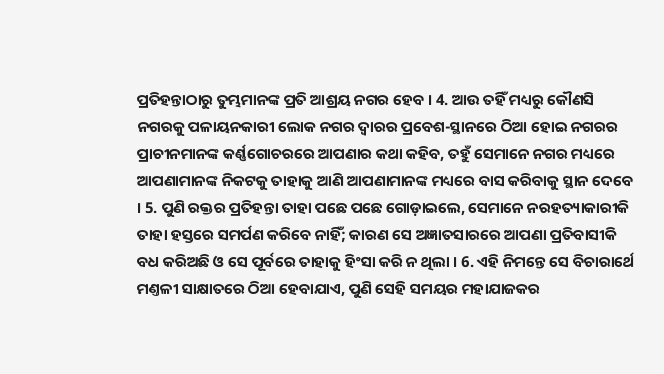ପ୍ରତିହନ୍ତାଠାରୁ ତୁମ୍ଭମାନଙ୍କ ପ୍ରତି ଆଶ୍ରୟ ନଗର ହେବ । 4. ଆଉ ତହିଁ ମଧ୍ୟରୁ କୌଣସି ନଗରକୁ ପଳାୟନକାରୀ ଲୋକ ନଗର ଦ୍ଵାରର ପ୍ରବେଶ-ସ୍ଥାନରେ ଠିଆ ହୋଇ ନଗରର ପ୍ରାଚୀନମାନଙ୍କ କର୍ଣ୍ଣଗୋଚରରେ ଆପଣାର କଥା କହିବ, ତହୁଁ ସେମାନେ ନଗର ମଧ୍ୟରେ ଆପଣାମାନଙ୍କ ନିକଟକୁ ତାହାକୁ ଆଣି ଆପଣାମାନଙ୍କ ମଧ୍ୟରେ ବାସ କରିବାକୁ ସ୍ଥାନ ଦେବେ । 5. ପୁଣି ରକ୍ତର ପ୍ରତିହନ୍ତା ତାହା ପଛେ ପଛେ ଗୋଡ଼ାଇଲେ, ସେମାନେ ନରହତ୍ୟାକାରୀକି ତାହା ହସ୍ତରେ ସମର୍ପଣ କରିବେ ନାହିଁ; କାରଣ ସେ ଅଜ୍ଞାତସାରରେ ଆପଣା ପ୍ରତିବାସୀକି ବଧ କରିଅଛି ଓ ସେ ପୂର୍ବରେ ତାହାକୁ ହିଂସା କରି ନ ଥିଲା । 6. ଏହି ନିମନ୍ତେ ସେ ବିଚାରାର୍ଥେ ମଣ୍ତଳୀ ସାକ୍ଷାତରେ ଠିଆ ହେବାଯାଏ, ପୁଣି ସେହି ସମୟର ମହାଯାଜକର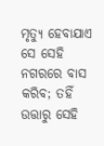ମୃତ୍ୟୁ ହେବାଯାଏ ସେ ସେହି ନଗରରେ ବାସ କରିବ; ତହିଁ ଉତ୍ତାରୁ ସେହି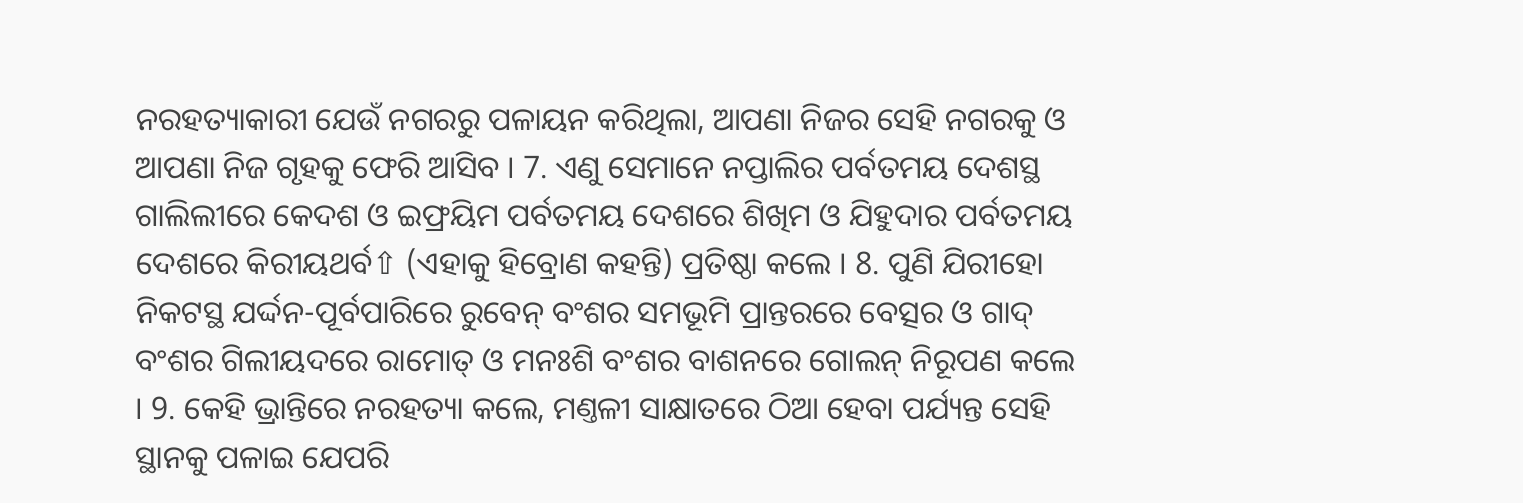ନରହତ୍ୟାକାରୀ ଯେଉଁ ନଗରରୁ ପଳାୟନ କରିଥିଲା, ଆପଣା ନିଜର ସେହି ନଗରକୁ ଓ ଆପଣା ନିଜ ଗୃହକୁ ଫେରି ଆସିବ । 7. ଏଣୁ ସେମାନେ ନପ୍ତାଲିର ପର୍ବତମୟ ଦେଶସ୍ଥ ଗାଲିଲୀରେ କେଦଶ ଓ ଇଫ୍ରୟିମ ପର୍ବତମୟ ଦେଶରେ ଶିଖିମ ଓ ଯିହୁଦାର ପର୍ବତମୟ ଦେଶରେ କିରୀୟଥର୍ବ⇧ (ଏହାକୁ ହିବ୍ରୋଣ କହନ୍ତି) ପ୍ରତିଷ୍ଠା କଲେ । 8. ପୁଣି ଯିରୀହୋ ନିକଟସ୍ଥ ଯର୍ଦ୍ଦନ-ପୂର୍ବପାରିରେ ରୁବେନ୍ ବଂଶର ସମଭୂମି ପ୍ରାନ୍ତରରେ ବେତ୍ସର ଓ ଗାଦ୍ ବଂଶର ଗିଲୀୟଦରେ ରାମୋତ୍ ଓ ମନଃଶି ବଂଶର ବାଶନରେ ଗୋଲନ୍ ନିରୂପଣ କଲେ । 9. କେହି ଭ୍ରାନ୍ତିରେ ନରହତ୍ୟା କଲେ, ମଣ୍ତଳୀ ସାକ୍ଷାତରେ ଠିଆ ହେବା ପର୍ଯ୍ୟନ୍ତ ସେହି ସ୍ଥାନକୁ ପଳାଇ ଯେପରି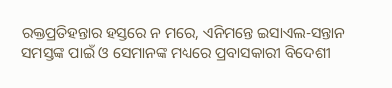ରକ୍ତପ୍ରତିହନ୍ତାର ହସ୍ତରେ ନ ମରେ, ଏନିମନ୍ତେ ଇସାଏଲ-ସନ୍ତାନ ସମସ୍ତଙ୍କ ପାଇଁ ଓ ସେମାନଙ୍କ ମଧ୍ୟରେ ପ୍ରବାସକାରୀ ବିଦେଶୀ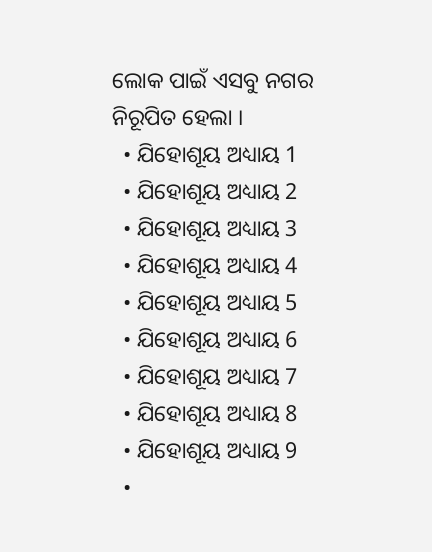ଲୋକ ପାଇଁ ଏସବୁ ନଗର ନିରୂପିତ ହେଲା ।
  • ଯିହୋଶୂୟ ଅଧ୍ୟାୟ 1
  • ଯିହୋଶୂୟ ଅଧ୍ୟାୟ 2
  • ଯିହୋଶୂୟ ଅଧ୍ୟାୟ 3
  • ଯିହୋଶୂୟ ଅଧ୍ୟାୟ 4
  • ଯିହୋଶୂୟ ଅଧ୍ୟାୟ 5
  • ଯିହୋଶୂୟ ଅଧ୍ୟାୟ 6
  • ଯିହୋଶୂୟ ଅଧ୍ୟାୟ 7
  • ଯିହୋଶୂୟ ଅଧ୍ୟାୟ 8
  • ଯିହୋଶୂୟ ଅଧ୍ୟାୟ 9
  •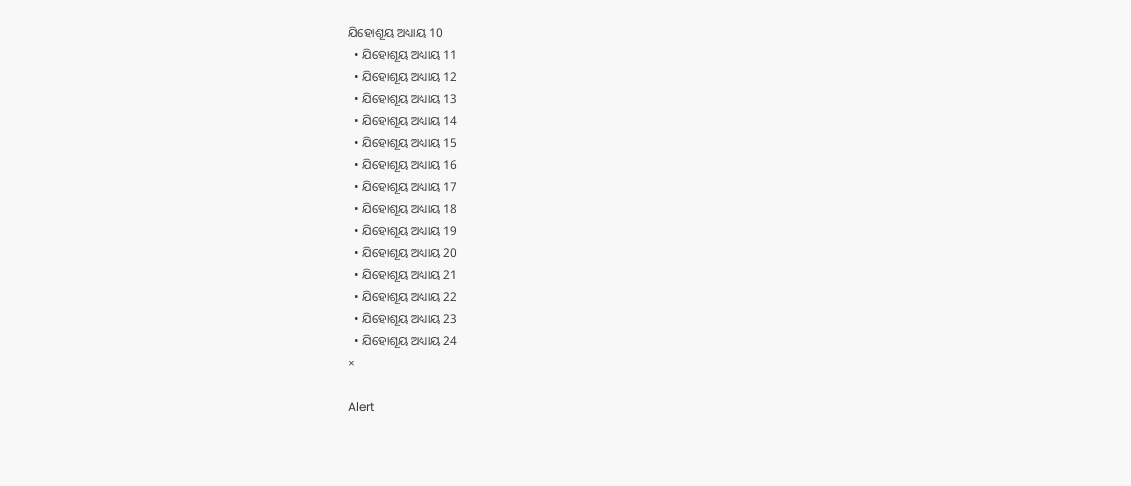ଯିହୋଶୂୟ ଅଧ୍ୟାୟ 10
  • ଯିହୋଶୂୟ ଅଧ୍ୟାୟ 11
  • ଯିହୋଶୂୟ ଅଧ୍ୟାୟ 12
  • ଯିହୋଶୂୟ ଅଧ୍ୟାୟ 13
  • ଯିହୋଶୂୟ ଅଧ୍ୟାୟ 14
  • ଯିହୋଶୂୟ ଅଧ୍ୟାୟ 15
  • ଯିହୋଶୂୟ ଅଧ୍ୟାୟ 16
  • ଯିହୋଶୂୟ ଅଧ୍ୟାୟ 17
  • ଯିହୋଶୂୟ ଅଧ୍ୟାୟ 18
  • ଯିହୋଶୂୟ ଅଧ୍ୟାୟ 19
  • ଯିହୋଶୂୟ ଅଧ୍ୟାୟ 20
  • ଯିହୋଶୂୟ ଅଧ୍ୟାୟ 21
  • ଯିହୋଶୂୟ ଅଧ୍ୟାୟ 22
  • ଯିହୋଶୂୟ ଅଧ୍ୟାୟ 23
  • ଯିହୋଶୂୟ ଅଧ୍ୟାୟ 24
×

Alert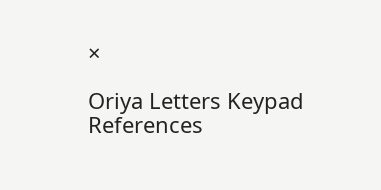×

Oriya Letters Keypad References